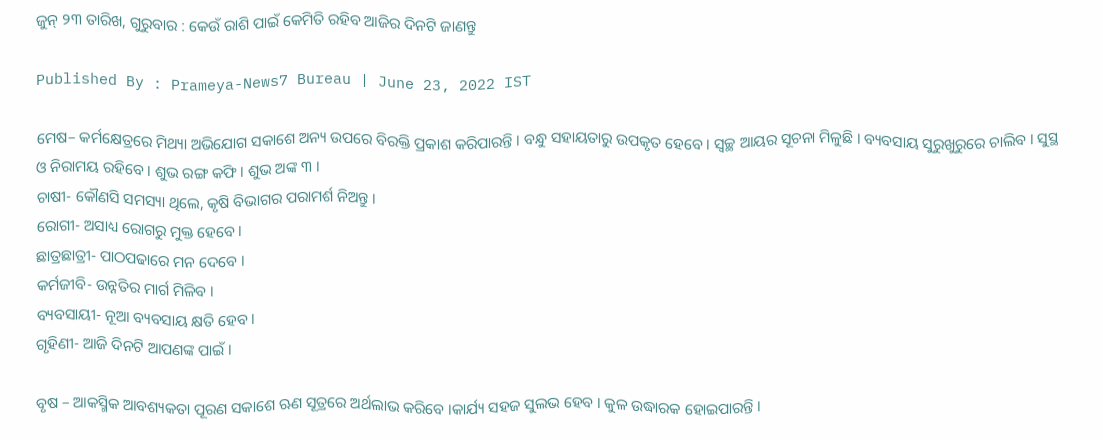ଜୁନ୍‌ ୨୩ ତାରିଖ, ଗୁରୁବାର : କେଉଁ ରାଶି ପାଇଁ କେମିତି ରହିବ ଆଜିର ଦିନଟି ଜାଣନ୍ତୁ

Published By : Prameya-News7 Bureau | June 23, 2022 IST

ମେଷ– କର୍ମକ୍ଷେତ୍ରରେ ମିଥ୍ୟା ଅଭିଯୋଗ ସକାଶେ ଅନ୍ୟ ଉପରେ ବିରକ୍ତି ପ୍ରକାଶ କରିପାରନ୍ତି । ବନ୍ଧୁ ସହାୟତାରୁ ଉପକୃତ ହେବେ । ସ୍ୱଚ୍ଛ ଆୟର ସୂଚନା ମିଳୁଛି । ବ୍ୟବସାୟ ସୁରୁଖୁରୁରେ ଚାଲିବ । ସୁସ୍ଥ ଓ ନିରାମୟ ରହିବେ । ଶୁଭ ରଙ୍ଗ କଫି । ଶୁଭ ଅଙ୍କ ୩ ।
ଚାଷୀ- କୌଣସି ସମସ୍ୟା ଥିଲେ, କୃଷି ବିଭାଗର ପରାମର୍ଶ ନିଅନ୍ତୁ ।
ରୋଗୀ- ଅସାଧ୍ୟ ରୋଗରୁ ମୁକ୍ତ ହେବେ ।
ଛାତ୍ରଛାତ୍ରୀ- ପାଠପଢାରେ ମନ ଦେବେ ।
କର୍ମଜୀବି- ଉନ୍ନତିର ମାର୍ଗ ମିଳିବ ।
ବ୍ୟବସାୟୀ- ନୂଆ ବ୍ୟବସାୟ କ୍ଷତି ହେବ ।
ଗୃହିଣୀ- ଆଜି ଦିନଟି ଆପଣଙ୍କ ପାଇଁ ।

ବୃଷ – ଆକସ୍ମିକ ଆବଶ୍ୟକତା ପୂରଣ ସକାଶେ ଋଣ ସୂତ୍ରରେ ଅର୍ଥଲାଭ କରିବେ ।କାର୍ଯ୍ୟ ସହଜ ସୁଲଭ ହେବ । କୁଳ ଉଦ୍ଧାରକ ହୋଇପାରନ୍ତି ।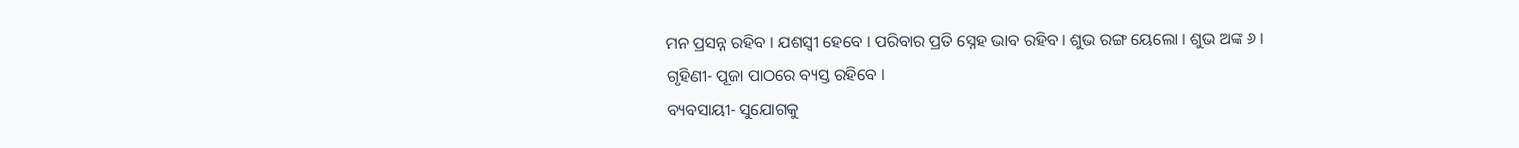ମନ ପ୍ରସନ୍ନ ରହିବ । ଯଶସ୍ୱୀ ହେବେ । ପରିବାର ପ୍ରତି ସ୍ନେହ ଭାବ ରହିବ । ଶୁଭ ରଙ୍ଗ ୟେଲୋ । ଶୁଭ ଅଙ୍କ ୬ ।
ଗୃହିଣୀ- ପୂଜା ପାଠରେ ବ୍ୟସ୍ତ ରହିବେ ।
ବ୍ୟବସାୟୀ- ସୁଯୋଗକୁ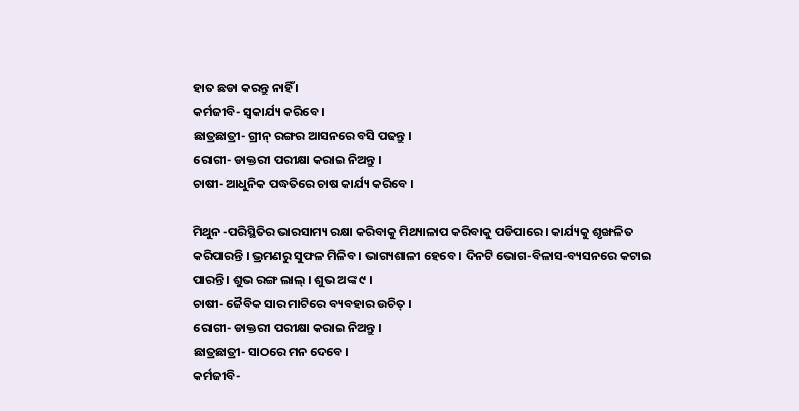ହାତ ଛଡା କରନ୍ତୁ ନାହିଁ ।
କର୍ମଜୀବି- ସ୍ୱକାର୍ଯ୍ୟ କରିବେ ।
ଛାତ୍ରଛାତ୍ରୀ- ଗ୍ରୀନ୍ ରଙ୍ଗର ଆସନରେ ବସି ପଢନ୍ତୁ ।
ରୋଗୀ- ଡାକ୍ତରୀ ପରୀକ୍ଷା କରାଇ ନିଅନ୍ତୁ ।
ଚାଷୀ- ଆଧୁନିକ ପଦ୍ଧତିରେ ଚାଷ କାର୍ଯ୍ୟ କରିବେ ।

ମିଥୁନ -ପରିସ୍ଥିତିର ଭାରସାମ୍ୟ ରକ୍ଷା କରିବାକୁ ମିଥ୍ୟାଳାପ କରିବାକୁ ପଡିପାରେ । କାର୍ଯ୍ୟକୁ ଶୃଙ୍ଖଳିତ କରିପାରନ୍ତି । ଭ୍ରମଣରୁ ସୁଫଳ ମିଳିବ । ଭାଗ୍ୟଶାଳୀ ହେବେ । ଦିନଟି ଭୋଗ-ବିଳାସ-ବ୍ୟସନରେ କଟାଇ ପାରନ୍ତି । ଶୁଭ ରଙ୍ଗ ଲାଲ୍ । ଶୁଭ ଅଙ୍କ ୯ ।
ଚାଷୀ- ଜୈବିକ ସାର ମାଟିରେ ବ୍ୟବହାର ଉଚିତ୍ ।
ରୋଗୀ- ଡାକ୍ତରୀ ପରୀକ୍ଷା କରାଇ ନିଅନ୍ତୁ ।
ଛାତ୍ରଛାତ୍ରୀ- ସାଠରେ ମନ ଦେବେ ।
କର୍ମଜୀବି-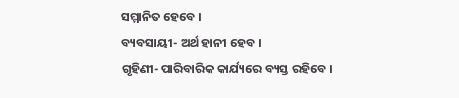ସମ୍ମାନିତ ହେବେ ।
ବ୍ୟବସାୟୀ- ଅର୍ଥ ହାନୀ ହେବ ।
ଗୃହିଣୀ- ପାରିବାରିକ କାର୍ଯ୍ୟରେ ବ୍ୟସ୍ତ ରହିବେ ।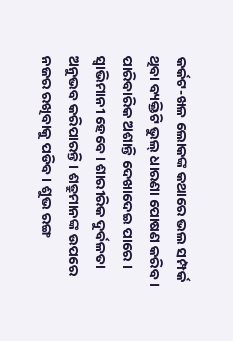କର୍କଟ-ଖଳ ଲୋକଙ୍କ କଥାରେ ଭଲ ସମ୍ପର୍କ ଥିବା ବ୍ୟକ୍ତିଟି ଭୁଲ୍ ଧାରଣା ପୋଷଣ କରିବ । ପାରିବାରିକ ଅଶାନ୍ତି ଦେଖାଦେଇ ପାରେ । ସ୍ୱାଭିମାନୀ ହେବେ । ଶାରୀରିକ ଦୁର୍ବଳତା ଅନୁଭବ କରିପାରନ୍ତି । ଶତ୍ରୁମାନଙ୍କ ଉପରେ ନଜର ରଖିବାକୁ ପଡିବ । ଶୁଭ ରଙ୍ଗ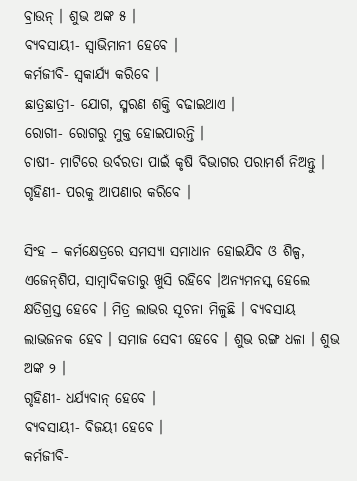ବ୍ରାଉନ୍ । ଶୁଭ ଅଙ୍କ ୫ ।
ବ୍ୟବସାୟୀ- ସ୍ୱାଭିମାନୀ ହେବେ ।
କର୍ମଜୀବି- ସ୍ୱକାର୍ଯ୍ୟ କରିବେ ।
ଛାତ୍ରଛାତ୍ରୀ- ଯୋଗ, ସ୍ମରଣ ଶକ୍ତି ବଢାଇଥାଏ ।
ରୋଗୀ- ରୋଗରୁ ମୁକ୍ତ ହୋଇପାରନ୍ତି ।
ଚାଷୀ- ମାଟିରେ ଉର୍ବରତା ପାଇଁ କୃଷି ବିଭାଗର ପରାମର୍ଶ ନିଅନ୍ତୁ ।
ଗୃହିଣୀ- ପରକୁ ଆପଣାର କରିବେ ।

ସିଂହ – କର୍ମକ୍ଷେତ୍ରରେ ସମସ୍ୟା ସମାଧାନ ହୋଇଯିବ ଓ ଶିଳ୍ପ, ଏଜେନ୍‌ଶିପ, ସାମ୍ବାଦିକତାରୁ ଖୁସି ରହିବେ ।ଅନ୍ୟମନସ୍କ ହେଲେ କ୍ଷତିଗ୍ରସ୍ତ ହେବେ । ମିତ୍ର ଲାଭର ସୂଚନା ମିଳୁଛି । ବ୍ୟବସାୟ ଲାଭଜନକ ହେବ । ସମାଜ ସେବୀ ହେବେ । ଶୁଭ ରଙ୍ଗ ଧଳା । ଶୁଭ ଅଙ୍କ ୨ ।
ଗୃହିଣୀ- ଧର୍ଯ୍ୟବାନ୍ ହେବେ ।
ବ୍ୟବସାୟୀ- ବିଜୟୀ ହେବେ ।
କର୍ମଜୀବି-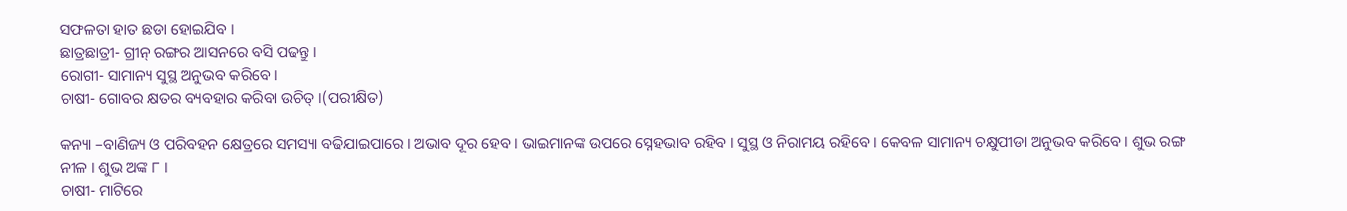ସଫଳତା ହାତ ଛଡା ହୋଇଯିବ ।
ଛାତ୍ରଛାତ୍ରୀ- ଗ୍ରୀନ୍ ରଙ୍ଗର ଆସନରେ ବସି ପଢନ୍ତୁ ।
ରୋଗୀ- ସାମାନ୍ୟ ସୁସ୍ଥ ଅନୁଭବ କରିବେ ।
ଚାଷୀ- ଗୋବର କ୍ଷତର ବ୍ୟବହାର କରିବା ଉଚିତ୍ ।(ପରୀକ୍ଷିତ)

କନ୍ୟା –ବାଣିଜ୍ୟ ଓ ପରିବହନ କ୍ଷେତ୍ରରେ ସମସ୍ୟା ବଢିଯାଇପାରେ । ଅଭାବ ଦୂର ହେବ । ଭାଇମାନଙ୍କ ଉପରେ ସ୍ନେହଭାବ ରହିବ । ସୁସ୍ଥ ଓ ନିରାମୟ ରହିବେ । କେବଳ ସାମାନ୍ୟ ଚକ୍ଷୁପୀଡା ଅନୁଭବ କରିବେ । ଶୁଭ ରଙ୍ଗ ନୀଳ । ଶୁଭ ଅଙ୍କ ୮ ।
ଚାଷୀ- ମାଟିରେ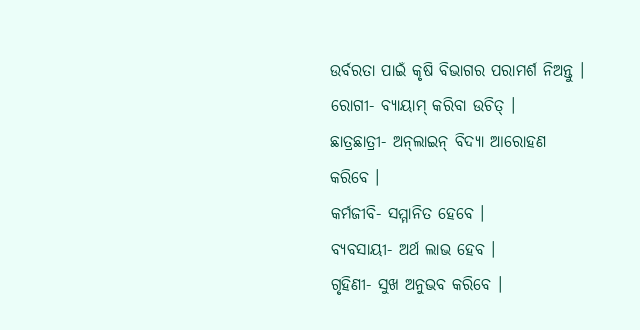ଉର୍ବରତା ପାଇଁ କୃଷି ବିଭାଗର ପରାମର୍ଶ ନିଅନ୍ତୁ ।
ରୋଗୀ- ବ୍ୟାୟାମ୍ କରିବା ଉଚିତ୍ ।
ଛାତ୍ରଛାତ୍ରୀ- ଅନ୍‌ଲାଇନ୍ ବିଦ୍ୟା ଆରୋହଣ କରିବେ ।
କର୍ମଜୀବି- ସମ୍ମାନିତ ହେବେ ।
ବ୍ୟବସାୟୀ- ଅର୍ଥ ଲାଭ ହେବ ।
ଗୃହିଣୀ- ସୁଖ ଅନୁଭବ କରିବେ ।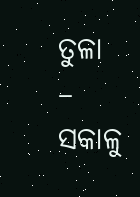ତୁଳା – ସକାଳୁ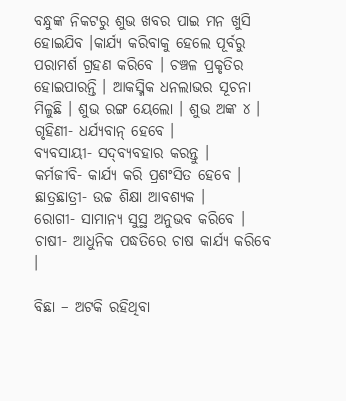ବନ୍ଧୁଙ୍କ ନିକଟରୁ ଶୁଭ ଖବର ପାଇ ମନ ଖୁସି ହୋଇଯିବ ।କାର୍ଯ୍ୟ କରିବାକୁ ହେଲେ ପୂର୍ବରୁ ପରାମର୍ଶ ଗ୍ରହଣ କରିବେ । ଚଞ୍ଚଳ ପ୍ରକୃତିର ହୋଇପାରନ୍ତି । ଆକସ୍ମିକ ଧନଲାଭର ସୂଚନା ମିଳୁଛି । ଶୁଭ ରଙ୍ଗ ୟେଲୋ । ଶୁଭ ଅଙ୍କ ୪ ।
ଗୃହିଣୀ- ଧର୍ଯ୍ୟବାନ୍ ହେବେ ।
ବ୍ୟବସାୟୀ- ସଦ୍‌ବ୍ୟବହାର କରନ୍ତୁ ।
କର୍ମଜୀବି- କାର୍ଯ୍ୟ କରି ପ୍ରଶଂସିତ ହେବେ ।
ଛାତ୍ରଛାତ୍ରୀ- ଉଚ୍ଚ ଶିକ୍ଷା ଆବଶ୍ୟକ ।
ରୋଗୀ- ସାମାନ୍ୟ ସୁସ୍ଥ ଅନୁଭବ କରିବେ ।
ଚାଷୀ- ଆଧୁନିକ ପଦ୍ଧତିରେ ଚାଷ କାର୍ଯ୍ୟ କରିବେ ।

ବିଛା – ଅଟକି ରହିଥିବା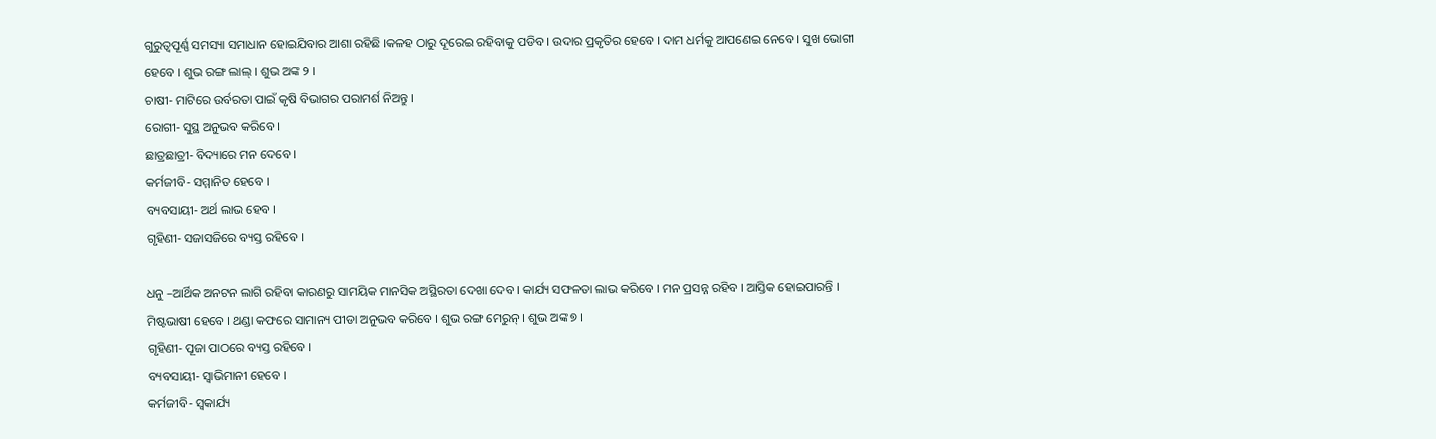ଗୁରୁତ୍ୱପୂର୍ଣ୍ଣ ସମସ୍ୟା ସମାଧାନ ହୋଇଯିବାର ଆଶା ରହିଛି ।କଳହ ଠାରୁ ଦୂରେଇ ରହିବାକୁ ପଡିବ । ଉଦାର ପ୍ରକୃତିର ହେବେ । ଦାମ ଧର୍ମକୁ ଆପଣେଇ ନେବେ । ସୁଖ ଭୋଗୀ ହେବେ । ଶୁଭ ରଙ୍ଗ ଲାଲ୍ । ଶୁଭ ଅଙ୍କ ୨ ।
ଚାଷୀ- ମାଟିରେ ଉର୍ବରତା ପାଇଁ କୃଷି ବିଭାଗର ପରାମର୍ଶ ନିଅନ୍ତୁ ।
ରୋଗୀ- ସୁସ୍ଥ ଅନୁଭବ କରିବେ ।
ଛାତ୍ରଛାତ୍ରୀ- ବିଦ୍ୟାରେ ମନ ଦେବେ ।
କର୍ମଜୀବି- ସମ୍ମାନିତ ହେବେ ।
ବ୍ୟବସାୟୀ- ଅର୍ଥ ଲାଭ ହେବ ।
ଗୃହିଣୀ- ସଜାସଜିରେ ବ୍ୟସ୍ତ ରହିବେ ।

ଧନୁ –ଆର୍ଥିକ ଅନଟନ ଲାଗି ରହିବା କାରଣରୁ ସାମୟିକ ମାନସିକ ଅସ୍ଥିରତା ଦେଖା ଦେବ । କାର୍ଯ୍ୟ ସଫଳତା ଲାଭ କରିବେ । ମନ ପ୍ରସନ୍ନ ରହିବ । ଆସ୍ତିକ ହୋଇପାରନ୍ତି । ମିଷ୍ଟଭାଷୀ ହେବେ । ଥଣ୍ଡା କଫରେ ସାମାନ୍ୟ ପୀଡା ଅନୁଭବ କରିବେ । ଶୁଭ ରଙ୍ଗ ମେରୁନ୍ । ଶୁଭ ଅଙ୍କ ୭ ।
ଗୃହିଣୀ- ପୂଜା ପାଠରେ ବ୍ୟସ୍ତ ରହିବେ ।
ବ୍ୟବସାୟୀ- ସ୍ୱାଭିମାନୀ ହେବେ ।
କର୍ମଜୀବି- ସ୍ୱକାର୍ଯ୍ୟ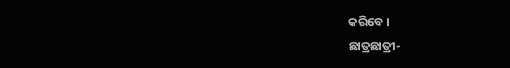କରିବେ ।
ଛାତ୍ରଛାତ୍ରୀ-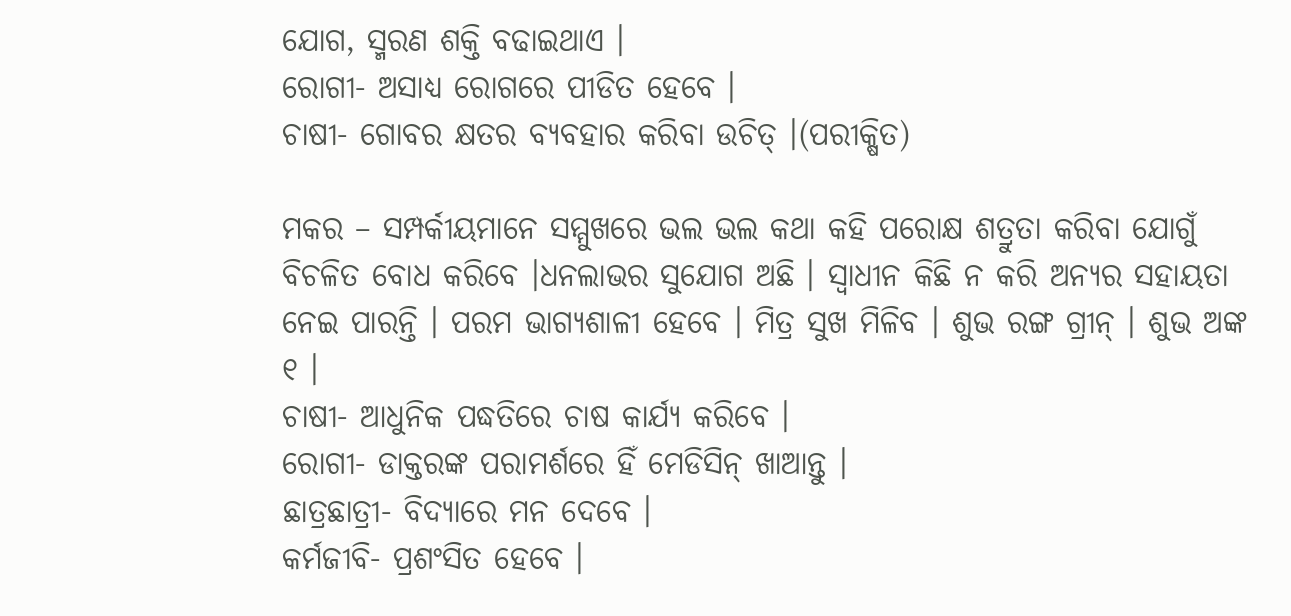ଯୋଗ, ସ୍ମରଣ ଶକ୍ତି ବଢାଇଥାଏ ।
ରୋଗୀ- ଅସାଧ୍ୟ ରୋଗରେ ପୀଡିତ ହେବେ ।
ଚାଷୀ- ଗୋବର କ୍ଷତର ବ୍ୟବହାର କରିବା ଉଚିତ୍ ।(ପରୀକ୍ଷିତ)

ମକର – ସମ୍ପର୍କୀୟମାନେ ସମ୍ମୁଖରେ ଭଲ ଭଲ କଥା କହି ପରୋକ୍ଷ ଶତ୍ରୁତା କରିବା ଯୋଗୁଁ ବିଚଳିତ ବୋଧ କରିବେ ।ଧନଲାଭର ସୁଯୋଗ ଅଛି । ସ୍ୱାଧୀନ କିଛି ନ କରି ଅନ୍ୟର ସହାୟତା ନେଇ ପାରନ୍ତି । ପରମ ଭାଗ୍ୟଶାଳୀ ହେବେ । ମିତ୍ର ସୁଖ ମିଳିବ । ଶୁଭ ରଙ୍ଗ ଗ୍ରୀନ୍ । ଶୁଭ ଅଙ୍କ ୧ ।
ଚାଷୀ- ଆଧୁନିକ ପଦ୍ଧତିରେ ଚାଷ କାର୍ଯ୍ୟ କରିବେ ।
ରୋଗୀ- ଡାକ୍ତରଙ୍କ ପରାମର୍ଶରେ ହିଁ ମେଡିସିନ୍ ଖାଆନ୍ତୁ ।
ଛାତ୍ରଛାତ୍ରୀ- ବିଦ୍ୟାରେ ମନ ଦେବେ ।
କର୍ମଜୀବି- ପ୍ରଶଂସିତ ହେବେ ।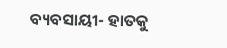ବ୍ୟବସାୟୀ- ହାତକୁ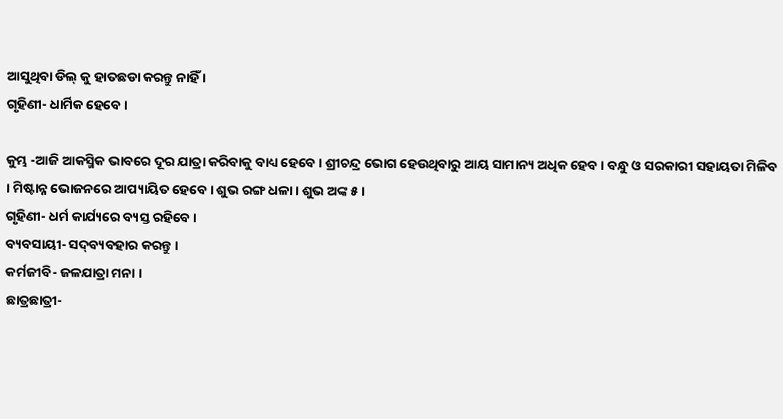ଆସୁଥିବା ଡିଲ୍ କୁ ହାତଛଡା କରନ୍ତୁ ନାହିଁ ।
ଗୃହିଣୀ- ଧାର୍ମିକ ହେବେ ।

କୁମ୍ଭ -ଆଜି ଆକସ୍ମିକ ଭାବରେ ଦୂର ଯାତ୍ରା କରିବାକୁ ବାଧ୍ୟ ହେବେ । ଶ୍ରୀଚନ୍ଦ୍ର ଭୋଗ ହେଉଥିବାରୁ ଆୟ ସାମାନ୍ୟ ଅଧିକ ହେବ । ବନ୍ଧୁ ଓ ସରକାରୀ ସହାୟତା ମିଳିବ । ମିଷ୍ଟାନ୍ନ ଭୋଜନରେ ଆପ୍ୟାୟିତ ହେବେ । ଶୁଭ ରଙ୍ଗ ଧଳା । ଶୁଭ ଅଙ୍କ ୫ ।
ଗୃହିଣୀ- ଧର୍ମ କାର୍ଯ୍ୟରେ ବ୍ୟସ୍ତ ରହିବେ ।
ବ୍ୟବସାୟୀ- ସଦ୍‌ବ୍ୟବହାର କରନ୍ତୁ ।
କର୍ମଜୀବି- ଜଳଯାତ୍ରା ମନା ।
ଛାତ୍ରଛାତ୍ରୀ-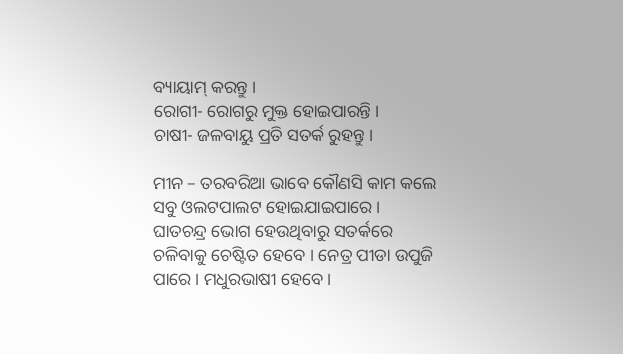ବ୍ୟାୟାମ୍ କରନ୍ତୁ ।
ରୋଗୀ- ରୋଗରୁ ମୁକ୍ତ ହୋଇପାରନ୍ତି ।
ଚାଷୀ- ଜଳବାୟୁ ପ୍ରତି ସତର୍କ ରୁହନ୍ତୁ ।

ମୀନ – ତରବରିଆ ଭାବେ କୌଣସି କାମ କଲେ ସବୁ ଓଲଟପାଲଟ ହୋଇଯାଇପାରେ । ଘାତଚନ୍ଦ୍ର ଭୋଗ ହେଉଥିବାରୁ ସତର୍କରେ ଚଳିବାକୁ ଚେଷ୍ଟିତ ହେବେ । ନେତ୍ର ପୀଡା ଉପୁଜି ପାରେ । ମଧୁରଭାଷୀ ହେବେ ।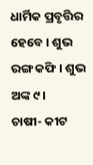ଧାର୍ମିକ ପ୍ରବୃତ୍ତିର ହେବେ । ଶୁଭ ରଙ୍ଗ କଫି । ଶୁଭ ଅଙ୍କ ୯ ।
ଚାଷୀ- କୀଟ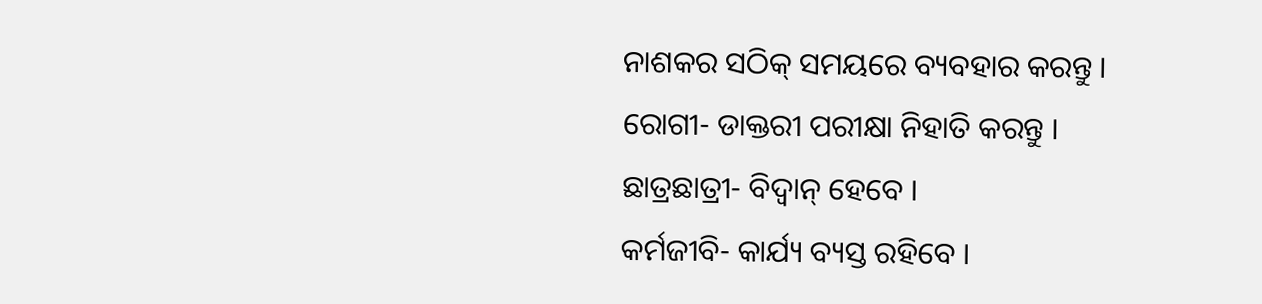ନାଶକର ସଠିକ୍ ସମୟରେ ବ୍ୟବହାର କରନ୍ତୁ ।
ରୋଗୀ- ଡାକ୍ତରୀ ପରୀକ୍ଷା ନିହାତି କରନ୍ତୁ ।
ଛାତ୍ରଛାତ୍ରୀ- ବିଦ୍ୱାନ୍ ହେବେ ।
କର୍ମଜୀବି- କାର୍ଯ୍ୟ ବ୍ୟସ୍ତ ରହିବେ ।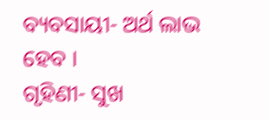ବ୍ୟବସାୟୀ- ଅର୍ଥ ଲାଭ ହେବ ।
ଗୃହିଣୀ- ସୁଖ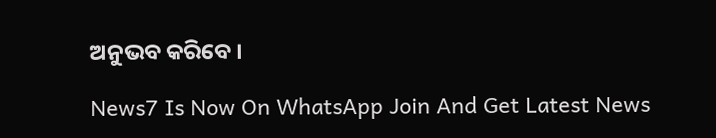ଅନୁଭବ କରିବେ ।

News7 Is Now On WhatsApp Join And Get Latest News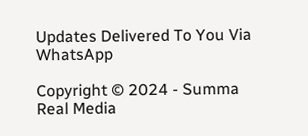Updates Delivered To You Via WhatsApp

Copyright © 2024 - Summa Real Media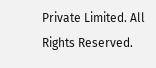Private Limited. All Rights Reserved.